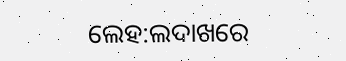ଲେହ:ଲଦାଖରେ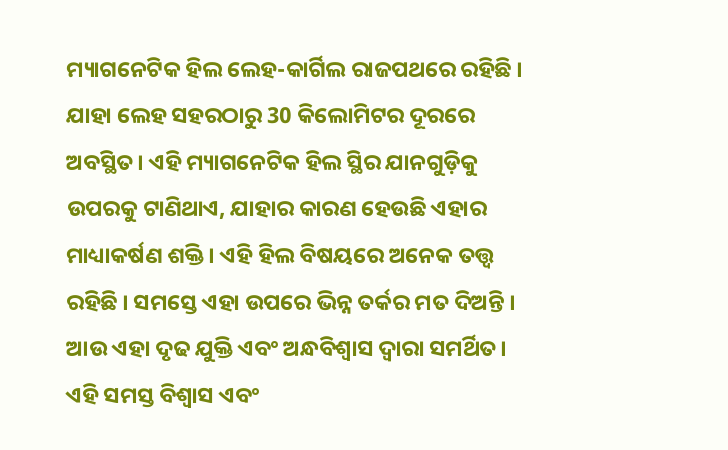ମ୍ୟାଗନେଟିକ ହିଲ ଲେହ-କାର୍ଗିଲ ରାଜପଥରେ ରହିଛି । ଯାହା ଲେହ ସହରଠାରୁ 30 କିଲୋମିଟର ଦୂରରେ ଅବସ୍ଥିତ। ଏହି ମ୍ୟାଗନେଟିକ ହିଲ ସ୍ଥିର ଯାନଗୁଡ଼ିକୁ ଉପରକୁ ଟାଣିଥାଏ, ଯାହାର କାରଣ ହେଉଛି ଏହାର ମାଧ୍ୟାକର୍ଷଣ ଶକ୍ତି । ଏହି ହିଲ ବିଷୟରେ ଅନେକ ତତ୍ତ୍ବ ରହିଛି । ସମସ୍ତେ ଏହା ଉପରେ ଭିନ୍ନ ତର୍କର ମତ ଦିଅନ୍ତି । ଆଉ ଏହା ଦୃଢ ଯୁକ୍ତି ଏବଂ ଅନ୍ଧବିଶ୍ୱାସ ଦ୍ୱାରା ସମର୍ଥିତ। ଏହି ସମସ୍ତ ବିଶ୍ବାସ ଏବଂ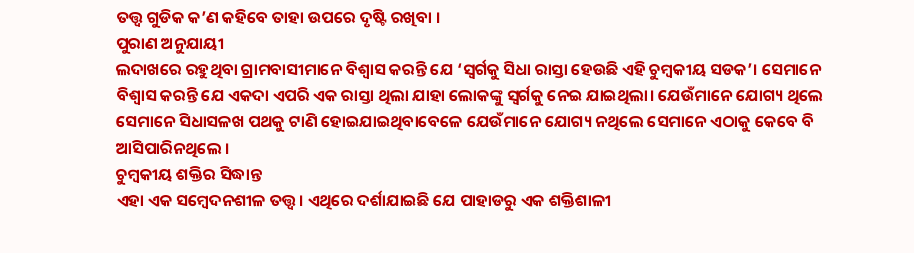ତତ୍ତ୍ବ ଗୁଡିକ କ’ଣ କହିବେ ତାହା ଉପରେ ଦୃଷ୍ଟି ରଖିବା ।
ପୁରାଣ ଅନୁଯାୟୀ
ଲଦାଖରେ ରହୁଥିବା ଗ୍ରାମବାସୀମାନେ ବିଶ୍ୱାସ କରନ୍ତି ଯେ ‘ସ୍ୱର୍ଗକୁ ସିଧା ରାସ୍ତା ହେଉଛି ଏହି ଚୁମ୍ବକୀୟ ସଡକ’। ସେମାନେ ବିଶ୍ୱାସ କରନ୍ତି ଯେ ଏକଦା ଏପରି ଏକ ରାସ୍ତା ଥିଲା ଯାହା ଲୋକଙ୍କୁ ସ୍ୱର୍ଗକୁ ନେଇ ଯାଇଥିଲା। ଯେଉଁମାନେ ଯୋଗ୍ୟ ଥିଲେ ସେମାନେ ସିଧାସଳଖ ପଥକୁ ଟାଣି ହୋଇଯାଇଥିବାବେଳେ ଯେଉଁମାନେ ଯୋଗ୍ୟ ନଥିଲେ ସେମାନେ ଏଠାକୁ କେବେ ବି ଆସିପାରିନଥିଲେ ।
ଚୁମ୍ବକୀୟ ଶକ୍ତିର ସିଦ୍ଧାନ୍ତ
ଏହା ଏକ ସମ୍ବେଦନଶୀଳ ତତ୍ତ୍ବ। ଏଥିରେ ଦର୍ଶାଯାଇଛି ଯେ ପାହାଡରୁ ଏକ ଶକ୍ତିଶାଳୀ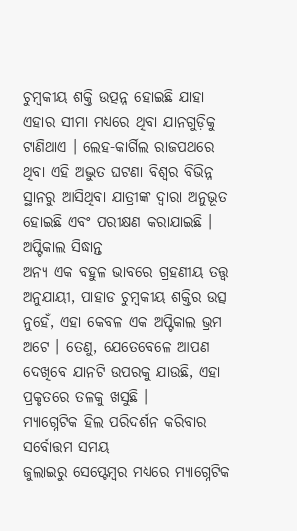ଚୁମ୍ବକୀୟ ଶକ୍ତି ଉତ୍ପନ୍ନ ହୋଇଛି ଯାହା ଏହାର ସୀମା ମଧ୍ୟରେ ଥିବା ଯାନଗୁଡ଼ିକୁ ଟାଣିଥାଏ । ଲେହ-କାର୍ଗିଲ ରାଜପଥରେ ଥିବା ଏହି ଅଦ୍ଭୁତ ଘଟଣା ବିଶ୍ବର ବିଭିନ୍ନ ସ୍ଥାନରୁ ଆସିଥିବା ଯାତ୍ରୀଙ୍କ ଦ୍ୱାରା ଅନୁଭୂତ ହୋଇଛି ଏବଂ ପରୀକ୍ଷଣ କରାଯାଇଛି ।
ଅପ୍ଟିକାଲ ସିଦ୍ଧାନ୍ତ
ଅନ୍ୟ ଏକ ବହୁଳ ଭାବରେ ଗ୍ରହଣୀୟ ତତ୍ତ୍ବ ଅନୁଯାୟୀ, ପାହାଡ ଚୁମ୍ବକୀୟ ଶକ୍ତିର ଉତ୍ସ ନୁହେଁ, ଏହା କେବଳ ଏକ ଅପ୍ଟିକାଲ ଭ୍ରମ ଅଟେ । ତେଣୁ, ଯେତେବେଳେ ଆପଣ ଦେଖିବେ ଯାନଟି ଉପରକୁ ଯାଉଛି, ଏହା ପ୍ରକୃତରେ ତଳକୁ ଖସୁଛି ।
ମ୍ୟାଗ୍ନେଟିକ ହିଲ ପରିଦର୍ଶନ କରିବାର ସର୍ବୋତ୍ତମ ସମୟ
ଜୁଲାଇରୁ ସେପ୍ଟେମ୍ବର ମଧ୍ୟରେ ମ୍ୟାଗ୍ନେଟିକ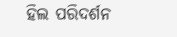ହିଲ ପରିଦର୍ଶନ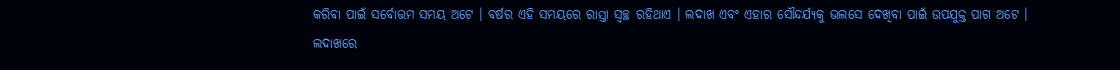କରିବା ପାଇଁ ସର୍ବୋତ୍ତମ ସମୟ ଅଟେ । ବର୍ଷର ଏହି ସମୟରେ ରାସ୍ତା ସ୍ୱଚ୍ଛ ରହିଥାଏ । ଲଦାଖ ଏବଂ ଏହାର ସୌନ୍ଦର୍ଯ୍ୟକୁ ଭଲସେ ଦେଖିବା ପାଇଁ ଉପଯୁକ୍ତ ପାଗ ଅଟେ ।
ଲଦାଖରେ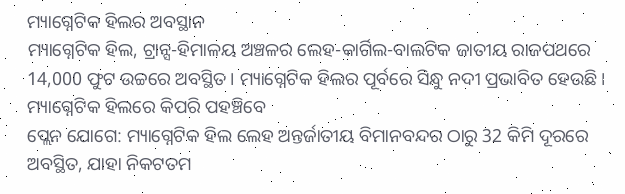ମ୍ୟାଗ୍ନେଟିକ ହିଲର ଅବସ୍ଥାନ
ମ୍ୟାଗ୍ନେଟିକ ହିଲ, ଟ୍ରାନ୍ସ-ହିମାଳୟ ଅଞ୍ଚଳର ଲେହ-କାର୍ଗିଲ-ବାଲଟିକ ଜାତୀୟ ରାଜପଥରେ 14,000 ଫୁଟ ଉଚ୍ଚରେ ଅବସ୍ଥିତ। ମ୍ୟାଗ୍ନେଟିକ ହିଲର ପୂର୍ବରେ ସିନ୍ଧୁ ନଦୀ ପ୍ରଭାବିତ ହେଉଛି।
ମ୍ୟାଗ୍ନେଟିକ ହିଲରେ କିପରି ପହଞ୍ଚିବେ
ପ୍ଲେନ ଯୋଗେ: ମ୍ୟାଗ୍ନେଟିକ ହିଲ ଲେହ ଅନ୍ତର୍ଜାତୀୟ ବିମାନବନ୍ଦର ଠାରୁ 32 କିମି ଦୂରରେ ଅବସ୍ଥିତ, ଯାହା ନିକଟତମ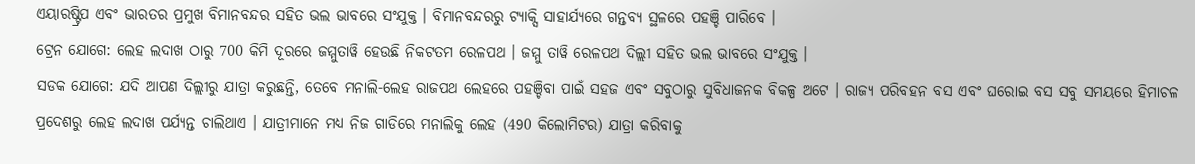ଏୟାରଷ୍ଟ୍ରିପ ଏବଂ ଭାରତର ପ୍ରମୁଖ ବିମାନବନ୍ଦର ସହିତ ଭଲ ଭାବରେ ସଂଯୁକ୍ତ । ବିମାନବନ୍ଦରରୁ ଟ୍ୟାକ୍ସି ସାହାର୍ଯ୍ୟରେ ଗନ୍ତବ୍ୟ ସ୍ଥଳରେ ପହଞ୍ଚି ପାରିବେ ।
ଟ୍ରେନ ଯୋଗେ: ଲେହ ଲଦାଖ ଠାରୁ 700 କିମି ଦୂରରେ ଜମ୍ମୁତାୱି ହେଉଛି ନିକଟତମ ରେଳପଥ । ଜମ୍ମୁ ତାୱି ରେଳପଥ ଦିଲ୍ଲୀ ସହିତ ଭଲ ଭାବରେ ସଂଯୁକ୍ତ ।
ସଡକ ଯୋଗେ: ଯଦି ଆପଣ ଦିଲ୍ଲୀରୁ ଯାତ୍ରା କରୁଛନ୍ତି, ତେବେ ମନାଲି-ଲେହ ରାଜପଥ ଲେହରେ ପହଞ୍ଚିବା ପାଇଁ ସହଜ ଏବଂ ସବୁଠାରୁ ସୁବିଧାଜନକ ବିକଳ୍ପ ଅଟେ । ରାଜ୍ୟ ପରିବହନ ବସ ଏବଂ ଘରୋଇ ବସ ସବୁ ସମୟରେ ହିମାଚଳ ପ୍ରଦେଶରୁ ଲେହ ଲଦାଖ ପର୍ଯ୍ୟନ୍ତ ଚାଲିଥାଏ । ଯାତ୍ରୀମାନେ ମଧ୍ୟ ନିଜ ଗାଡିରେ ମନାଲିକୁ ଲେହ (490 କିଲୋମିଟର) ଯାତ୍ରା କରିବାକୁ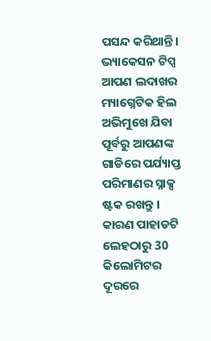ପସନ୍ଦ କରିଥାନ୍ତି।
ଭ୍ୟାକେସନ ଟିପ୍ସ
ଆପଣ ଲଦାଖର ମ୍ୟାଗ୍ନେଟିକ ହିଲ ଅଭିମୁଖେ ଯିବା ପୂର୍ବରୁ ଆପଣଙ୍କ ଗାଡିରେ ପର୍ଯ୍ୟାପ୍ତ ପରିମାଣର ସ୍ନାକ୍ସ ଷ୍ଟକ ରଖନ୍ତୁ । କାରଣ ପାହାଡଟି ଲେହଠାରୁ 30 କିଲୋମିଟର ଦୂରରେ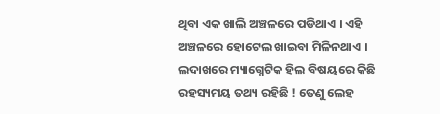ଥିବା ଏକ ଖାଲି ଅଞ୍ଚଳରେ ପଡିଥାଏ । ଏହି ଅଞ୍ଚଳରେ ହୋଟେଲ ଖାଇବା ମିଳିନଥାଏ ।
ଲଦାଖରେ ମ୍ୟାଗ୍ନେଟିକ ହିଲ ବିଷୟରେ କିଛି ରହସ୍ୟମୟ ତଥ୍ୟ ରହିଛି ! ତେଣୁ ଲେହ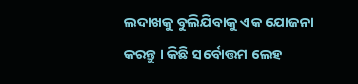ଲଦାଖକୁ ବୁଲିଯିବାକୁ ଏକ ଯୋଜନା କରନ୍ତୁ । କିଛି ସର୍ବୋତ୍ତମ ଲେହ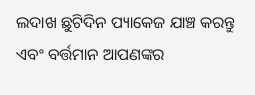ଲଦାଖ ଛୁଟିଦିନ ପ୍ୟାକେଜ ଯାଞ୍ଚ କରନ୍ତୁ ଏବଂ ବର୍ତ୍ତମାନ ଆପଣଙ୍କର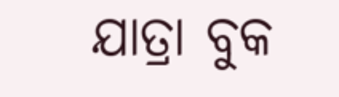ଯାତ୍ରା ବୁକ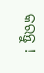କରନ୍ତୁ !